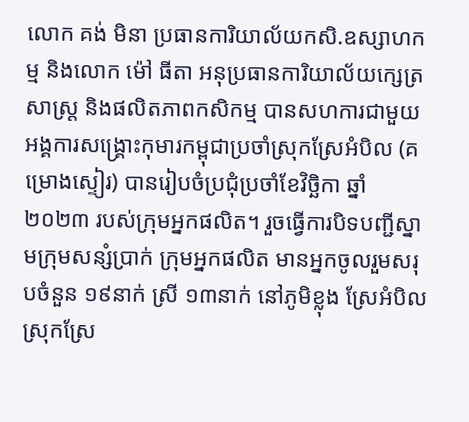លោក គង់ មិនា ប្រធានការិយាល័យកសិ.ឧស្សាហកម្ម និងលោក ម៉ៅ ធីតា អនុប្រធានការិយាល័យក្សេត្រសាស្រ្ត និងផលិតភាពកសិកម្ម បានសហការជាមួយអង្គការសង្គ្រោះកុមារកម្ពុជាប្រចាំស្រុកស្រែអំបិល (គម្រោងស្ទៀរ) បានរៀបចំប្រជុំប្រចាំខែវិច្ឆិកា ឆ្នាំ២០២៣ របស់ក្រុមអ្នកផលិត។ រួចធ្វើការបិទបញ្ជីស្នាមក្រុមសន្សំប្រាក់ ក្រុមអ្នកផលិត មានអ្នកចូលរួមសរុបចំនួន ១៩នាក់ ស្រី ១៣នាក់ នៅភូមិខ្លុង ស្រែអំបិល ស្រុកស្រែ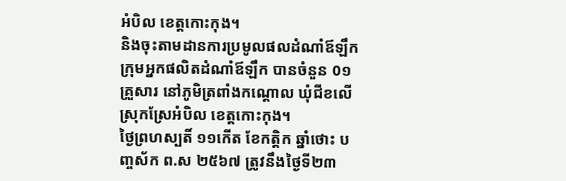អំបិល ខេត្តកោះកុង។
និងចុះតាមដានការប្រមូលផលដំណាំឪឡឹក ក្រុមអ្នកផលិតដំណាំឪឡឹក បានចំនួន 0១គ្រួសារ នៅភូមិត្រពាំងកណ្តោល ឃុំជីខលើ ស្រុកស្រែអំបិល ខេត្តកោះកុង។
ថ្ងៃព្រហស្បតិ៍ ១១កើត ខែកត្តិក ឆ្នាំថោះ បញ្ចស័ក ព.ស ២៥៦៧ ត្រូវនឹងថ្ងៃទី២៣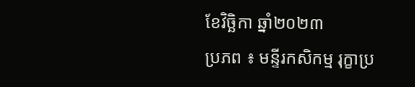ខែវិច្ឆិកា ឆ្នាំ២០២៣
ប្រភព ៖ មន្ទីរកសិកម្ម រុក្ខាប្រ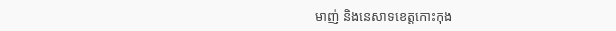មាញ់ និងនេសាទខេត្តកោះកុង